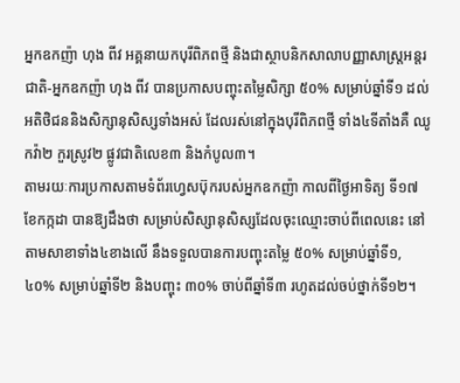អ្នកឧកញ៉ា ហុង ពីវ អគ្គនាយកបុរីពិភពថ្មី និងជាស្ថាបនិកសាលាបញ្ញាសាស្ត្រអន្តរជាតិ-អ្នកឧកញ៉ា ហុង ពីវ បានប្រកាសបញ្ចុះតម្លៃសិក្សា ៥០% សម្រាប់ឆ្នាំទី១ ដល់អតិថិជននិងសិក្សានុសិស្សទាំងអស់ ដែលរស់នៅក្នុងបុរីពិភពថ្មី ទាំង៤ទីតាំងគឺ ឈូកវ៉ា២ កួរស្រូវ២ ផ្លូវជាតិលេខ៣ និងកំបូល៣។
តាមរយៈការប្រកាសតាមទំព័រហ្វេសប៊ុករបស់អ្នកឧកញ៉ា កាលពីថ្ងៃអាទិត្យ ទី១៧ ខែកក្កដា បានឱ្យដឹងថា សម្រាប់សិស្សានុសិស្សដែលចុះឈ្មោះចាប់ពីពេលនេះ នៅតាមសាខាទាំង៤ខាងលើ នឹងទទួលបានការបញ្ចុះតម្លៃ ៥០% សម្រាប់ឆ្នាំទី១, ៤០% សម្រាប់ឆ្នាំទី២ និងបញ្ចុះ ៣០% ចាប់ពីឆ្នាំទី៣ រហូតដល់ចប់ថ្នាក់ទី១២។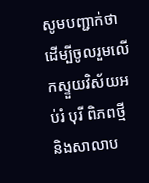សូមបញ្ជាក់ថា ដើម្បីចូលរួមលើកស្ទួយវិស័យអប់រំ បុរី ពិភពថ្មី និងសាលាប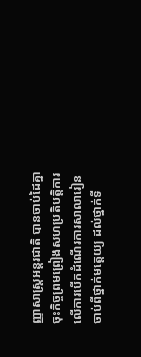ញ្ញាសាស្ត្រអន្តរជាតិ បានចាប់ដៃគ្នាចុះកិច្ចព្រមព្រៀងសហប្រតិបត្តិការ លើការបើកដំណើរការសាលារៀន ចាប់ពីថ្នាក់មត្តេយ្យ ដល់ថ្នាក់ទី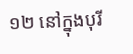១២ នៅក្នុងបុរី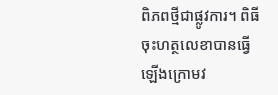ពិភពថ្មីជាផ្លូវការ។ ពិធីចុះហត្ថលេខាបានធ្វើឡើងក្រោមវ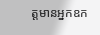ត្តមានអ្នកឧក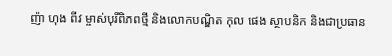ញ៉ា ហុង ពីវ ម្ចាស់បុរីពិភពថ្មី និងលោកបណ្ឌិត កុល ផេង ស្ថាបនិក និងជាប្រធាន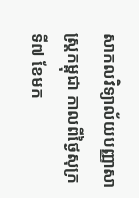សាកលវិទ្យាល័យបញ្ញាសាស្ត្រកម្ពុជា កាលពីថ្ងៃសុក្រ ទី៧ ខែមក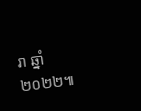រា ឆ្នាំ២០២២៕